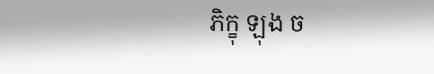ភិក្ខុ ឡុង ច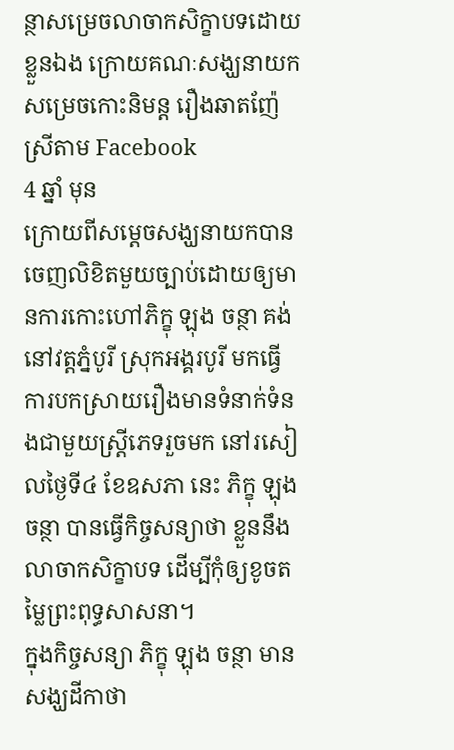ន្ថាសម្រេចលាចាកសិក្ខាបទដោយខ្លួនឯង ក្រោយគណៈសង្ឃនាយក សម្រេចកោះនិមន្ត រឿងឆាតញ៉ែស្រីតាម Facebook
4 ឆ្នាំ មុន
ក្រោយពីសម្តេចសង្ឃនាយកបានចេញលិខិតមួយច្បាប់ដោយឲ្យមានការកោះហៅភិក្ខុ ឡុង ចន្ថា គង់នៅវត្តភ្នំបូរី ស្រុកអង្គរបូរី មកធ្វើការបកស្រាយរឿងមានទំនាក់ទំនងជាមួយស្រ្តីភេទរួចមក នៅរសៀលថ្ងៃទី៤ ខែឧសភា នេះ ភិក្ខុ ឡុង ចន្ថា បានធ្វើកិច្ចសន្យាថា ខ្លួននឹងលាចាកសិក្ខាបទ ដើម្បីកុំឲ្យខូចតម្លៃព្រះពុទ្ធសាសនា។
ក្នុងកិច្ចសន្យា ភិក្ខុ ឡុង ចន្ថា មានសង្ឃដីកាថា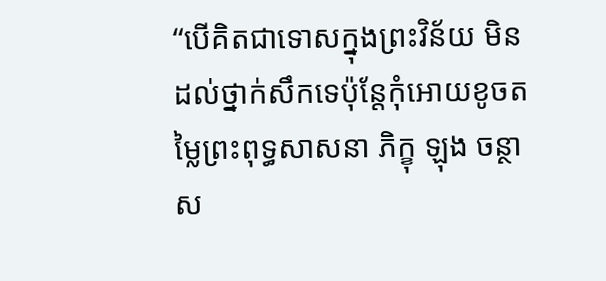“បើគិតជាទោសក្នុងព្រះវិន័យ មិនដល់ថ្នាក់សឹកទេប៉ុន្តែកុំអោយខូចតម្លៃព្រះពុទ្ធសាសនា ភិក្ខុ ឡុង ចន្ថា ស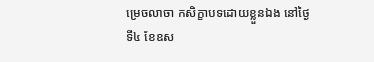ម្រេចលាចា កសិក្ខាបទដោយខ្លួនឯង នៅថ្ងៃទី៤ ខែឧស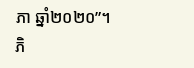ភា ឆ្នាំ២០២០”។ភិ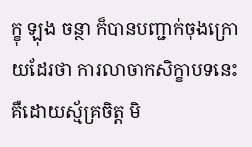ក្ខុ ឡុង ចន្ថា ក៏បានបញ្ជាក់ចុងក្រោយដែរថា ការលាចាកសិក្ខាបទនេះ គឺដោយស្ម័គ្រចិត្ត មិ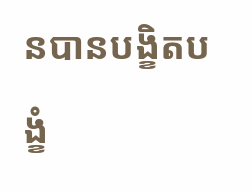នបានបង្ខិតបង្ខំ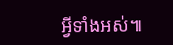អ្វីទាំងអស់៕